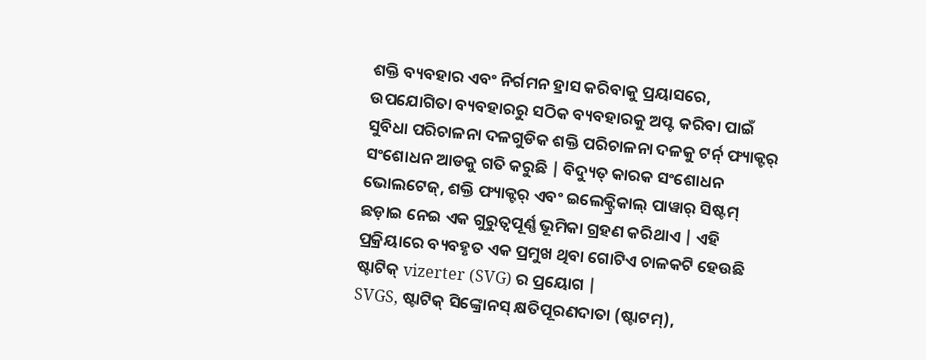ଶକ୍ତି ବ୍ୟବହାର ଏବଂ ନିର୍ଗମନ ହ୍ରାସ କରିବାକୁ ପ୍ରୟାସରେ, ଉପଯୋଗିତା ବ୍ୟବହାରରୁ ସଠିକ ବ୍ୟବହାରକୁ ଅପ୍ଟ କରିବା ପାଇଁ ସୁବିଧା ପରିଚାଳନା ଦଳଗୁଡିକ ଶକ୍ତି ପରିଚାଳନା ଦଳକୁ ଟର୍ନ୍ ଫ୍ୟାକ୍ଟର୍ ସଂଶୋଧନ ଆଡକୁ ଗତି କରୁଛି | ବିଦ୍ୟୁତ୍ କାରକ ସଂଶୋଧନ ଭୋଲଟେଜ୍, ଶକ୍ତି ଫ୍ୟାକ୍ଟର୍ ଏବଂ ଇଲେକ୍ଟ୍ରିକାଲ୍ ପାୱାର୍ ସିଷ୍ଟମ୍ ଛଡ଼ାଇ ନେଇ ଏକ ଗୁରୁତ୍ୱପୂର୍ଣ୍ଣ ଭୂମିକା ଗ୍ରହଣ କରିଥାଏ | ଏହି ପ୍ରକ୍ରିୟାରେ ବ୍ୟବହୃତ ଏକ ପ୍ରମୁଖ ଥିବା ଗୋଟିଏ ଚାଳକଟି ହେଉଛି ଷ୍ଟାଟିକ୍ vizerter (SVG) ର ପ୍ରୟୋଗ |
SVGS, ଷ୍ଟାଟିକ୍ ସିଙ୍କ୍ରୋନସ୍ କ୍ଷତିପୂରଣଦାତା (ଷ୍ଟାଟମ୍),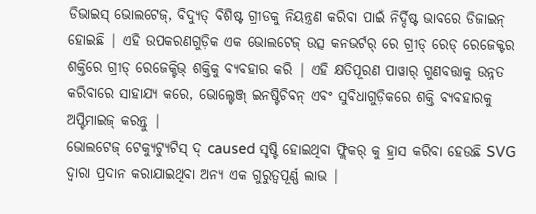ଡିଭାଇସ୍ ଭୋଲଟେଜ୍, ବିଦ୍ୟୁତ୍ ବିଶିଷ୍ଟ ଗ୍ରୀଡକୁ ନିୟନ୍ତ୍ରଣ କରିବା ପାଇଁ ନିର୍ଦ୍ଦିଷ୍ଟ ଭାବରେ ଡିଜାଇନ୍ ହୋଇଛି | ଏହି ଉପକରଣଗୁଡ଼ିକ ଏକ ଭୋଲଟେଜ୍ ଉତ୍ସ କନଭର୍ଟର୍ ରେ ଗ୍ରୀଡ୍ ରେଡ୍ ରେଜେକ୍ଟର ଶକ୍ତିରେ ଗ୍ରୀଡ୍ ରେଜେକ୍ଟିଭ୍ ଶକ୍ତିକୁ ବ୍ୟବହାର କରି | ଏହି କ୍ଷତିପୂରଣ ପାୱାର୍ ଗୁଣବତ୍ତାକୁ ଉନ୍ନତ କରିବାରେ ସାହାଯ୍ୟ କରେ, ଭୋଲ୍ଟେଞ୍ଜ୍ ଇନଷ୍ଟିଚିବନ୍ ଏବଂ ସୁବିଧାଗୁଡ଼ିକରେ ଶକ୍ତି ବ୍ୟବହାରକୁ ଅପ୍ଟିମାଇଜ୍ କରନ୍ତୁ |
ଭୋଲଟେଜ୍ ଟେକ୍ୟୁଟ୍ୟୁଟିସ୍ ଦ୍ caused ସୃଷ୍ଟି ହୋଇଥିବା ଫ୍ଲିକର୍ କୁ ହ୍ରାସ କରିବା ହେଉଛି SVG ଦ୍ୱାରା ପ୍ରଦାନ କରାଯାଇଥିବା ଅନ୍ୟ ଏକ ଗୁରୁତ୍ୱପୂର୍ଣ୍ଣ ଲାଭ |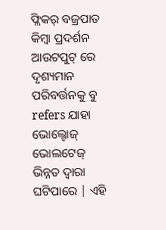ଫ୍ଲିକର୍ ବଜ୍ରପାତ କିମ୍ବା ପ୍ରଦର୍ଶନ ଆଉଟପୁଟ୍ ରେ ଦୃଶ୍ୟମାନ ପରିବର୍ତ୍ତନକୁ ବୁ refers ଯାହା ଭୋଲ୍ଟୋଜ୍ ଭୋଲଟେଜ୍ ଭିନ୍ନତ ଦ୍ୱାରା ଘଟିପାରେ | ଏହି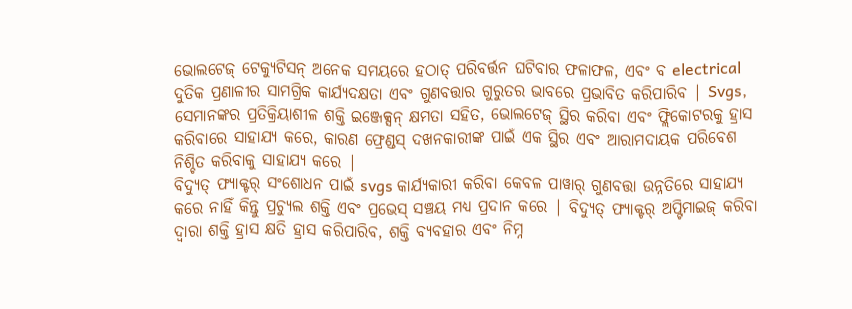ଭୋଲଟେଜ୍ ଟେକ୍ୟୁଟିସନ୍ ଅନେକ ସମୟରେ ହଠାତ୍ ପରିବର୍ତ୍ତନ ଘଟିବାର ଫଳାଫଳ, ଏବଂ ବ electrical ଦୁତିକ ପ୍ରଣାଳୀର ସାମଗ୍ରିକ କାର୍ଯ୍ୟଦକ୍ଷତା ଏବଂ ଗୁଣବତ୍ତାର ଗୁରୁତର ଭାବରେ ପ୍ରଭାବିତ କରିପାରିବ | Svgs, ସେମାନଙ୍କର ପ୍ରତିକ୍ରିୟାଶୀଳ ଶକ୍ତି ଇଞ୍ଜେକ୍ସନ୍ କ୍ଷମତା ସହିତ, ଭୋଲଟେଜ୍ ସ୍ଥିର କରିବା ଏବଂ ଫ୍ଲିକୋଟରକୁ ହ୍ରାସ କରିବାରେ ସାହାଯ୍ୟ କରେ, କାରଣ ଫ୍ରେଣ୍ଡସ୍ ଦଖନକାରୀଙ୍କ ପାଇଁ ଏକ ସ୍ଥିର ଏବଂ ଆରାମଦାୟକ ପରିବେଶ ନିଶ୍ଚିତ କରିବାକୁ ସାହାଯ୍ୟ କରେ |
ବିଦ୍ୟୁତ୍ ଫ୍ୟାକ୍ଟର୍ ସଂଶୋଧନ ପାଇଁ svgs କାର୍ଯ୍ୟକାରୀ କରିବା କେବଳ ପାୱାର୍ ଗୁଣବତ୍ତା ଉନ୍ନତିରେ ସାହାଯ୍ୟ କରେ ନାହିଁ କିନ୍ତୁ ପ୍ରଚ୍ୟୁଲ ଶକ୍ତି ଏବଂ ପ୍ରଭେସ୍ ସଞ୍ଚୟ ମଧ୍ୟ ପ୍ରଦାନ କରେ | ବିଦ୍ୟୁତ୍ ଫ୍ୟାକ୍ଟର୍ ଅପ୍ଟିମାଇଜ୍ କରିବା ଦ୍ୱାରା ଶକ୍ତି ହ୍ରାସ କ୍ଷତି ହ୍ରାସ କରିପାରିବ, ଶକ୍ତି ବ୍ୟବହାର ଏବଂ ନିମ୍ନ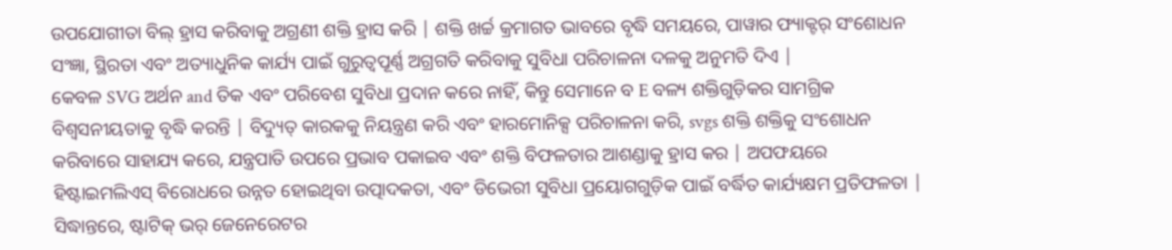ଉପଯୋଗୀତା ବିଲ୍ ହ୍ରାସ କରିବାକୁ ଅଗ୍ରଣୀ ଶକ୍ତି ହ୍ରାସ କରି | ଶକ୍ତି ଖର୍ଚ୍ଚ କ୍ରମାଗତ ଭାବରେ ବୃଦ୍ଧି ସମୟରେ, ପାୱାର ଫ୍ୟାକ୍ଟର୍ ସଂଶୋଧନ ସଂଜ୍ଞା, ସ୍ଥିରତା ଏବଂ ଅତ୍ୟାଧୁନିକ କାର୍ଯ୍ୟ ପାଇଁ ଗୁରୁତ୍ୱପୂର୍ଣ୍ଣ ଅଗ୍ରଗତି କରିବାକୁ ସୁବିଧା ପରିଚାଳନା ଦଳକୁ ଅନୁମତି ଦିଏ |
କେବଳ SVG ଅର୍ଥନ and ତିକ ଏବଂ ପରିବେଶ ସୁବିଧା ପ୍ରଦାନ କରେ ନାହିଁ, କିନ୍ତୁ ସେମାନେ ବ E ବଳ୍ୟ ଶକ୍ତିଗୁଡ଼ିକର ସାମଗ୍ରିକ ବିଶ୍ୱସନୀୟତାକୁ ବୃଦ୍ଧି କରନ୍ତି | ବିଦ୍ୟୁତ୍ କାରକକୁ ନିୟନ୍ତ୍ରଣ କରି ଏବଂ ହାରମୋନିକ୍ସ ପରିଚାଳନା କରି, svgs ଶକ୍ତି ଶକ୍ତିକୁ ସଂଶୋଧନ କରିବାରେ ସାହାଯ୍ୟ କରେ, ଯନ୍ତ୍ରପାତି ଉପରେ ପ୍ରଭାବ ପକାଇବ ଏବଂ ଶକ୍ତି ବିଫଳତାର ଆଶଣ୍ଡାକୁ ହ୍ରାସ କର | ଅପଫୟରେ ହିଷ୍ଟାଇମଲିଏସ୍ ବିରୋଧରେ ଉନ୍ନତ ହୋଇଥିବା ଉତ୍ପାଦକତା, ଏବଂ ଡିଭେରୀ ସୁବିଧା ପ୍ରୟୋଗଗୁଡ଼ିକ ପାଇଁ ବର୍ଦ୍ଧିତ କାର୍ଯ୍ୟକ୍ଷମ ପ୍ରତିଫଳତା |
ସିଦ୍ଧାନ୍ତରେ, ଷ୍ଟାଟିକ୍ ଭର୍ ଜେନେରେଟର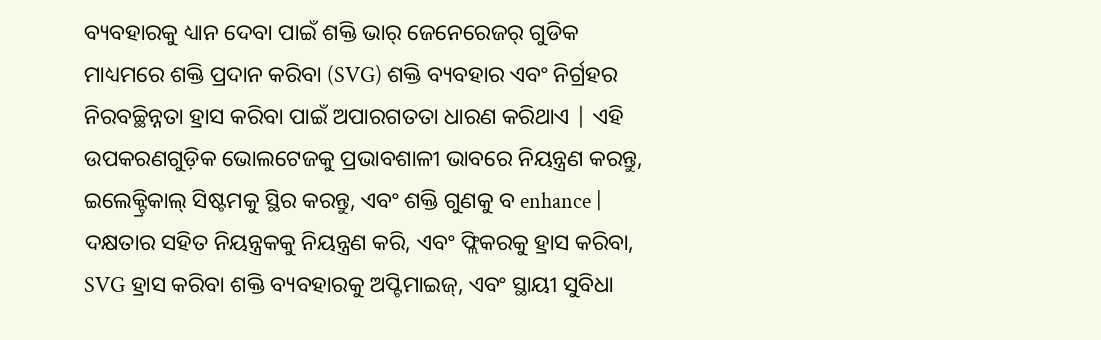ବ୍ୟବହାରକୁ ଧ୍ୟାନ ଦେବା ପାଇଁ ଶକ୍ତି ଭାର୍ ଜେନେରେଜର୍ ଗୁଡିକ ମାଧ୍ୟମରେ ଶକ୍ତି ପ୍ରଦାନ କରିବା (SVG) ଶକ୍ତି ବ୍ୟବହାର ଏବଂ ନିର୍ଗ୍ରହର ନିରବଚ୍ଛିନ୍ନତା ହ୍ରାସ କରିବା ପାଇଁ ଅପାରଗତତା ଧାରଣ କରିଥାଏ | ଏହି ଉପକରଣଗୁଡ଼ିକ ଭୋଲଟେଜକୁ ପ୍ରଭାବଶାଳୀ ଭାବରେ ନିୟନ୍ତ୍ରଣ କରନ୍ତୁ, ଇଲେକ୍ଟ୍ରିକାଲ୍ ସିଷ୍ଟମକୁ ସ୍ଥିର କରନ୍ତୁ, ଏବଂ ଶକ୍ତି ଗୁଣକୁ ବ enhance | ଦକ୍ଷତାର ସହିତ ନିୟନ୍ତ୍ରକକୁ ନିୟନ୍ତ୍ରଣ କରି, ଏବଂ ଫ୍ଲିକରକୁ ହ୍ରାସ କରିବା, SVG ହ୍ରାସ କରିବା ଶକ୍ତି ବ୍ୟବହାରକୁ ଅପ୍ଟିମାଇଜ୍, ଏବଂ ସ୍ଥାୟୀ ସୁବିଧା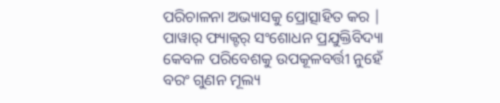ପରିଚାଳନା ଅଭ୍ୟାସକୁ ପ୍ରୋତ୍ସାହିତ କର | ପାୱାର୍ ଫ୍ୟାକ୍ଟର୍ ସଂଶୋଧନ ପ୍ରଯୁକ୍ତିବିଦ୍ୟା କେବଳ ପରିବେଶକୁ ଉପକୂଳବର୍ତ୍ତୀ ନୁହେଁ ବରଂ ଗୁଣନ ମୂଲ୍ୟ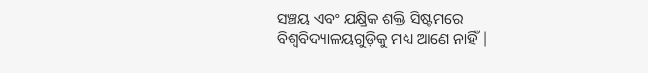ସଞ୍ଚୟ ଏବଂ ଯକ୍ଷ୍ରିକ ଶକ୍ତି ସିଷ୍ଟମରେ ବିଶ୍ୱବିଦ୍ୟାଳୟଗୁଡ଼ିକୁ ମଧ୍ୟ ଆଣେ ନାହିଁ |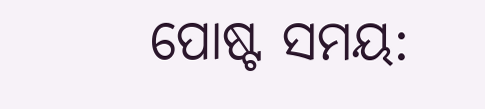ପୋଷ୍ଟ ସମୟ: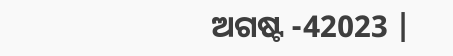ଅଗଷ୍ଟ -42023 |